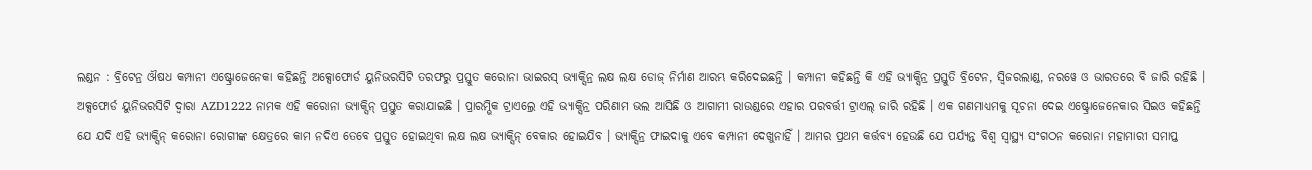ଲଣ୍ଡନ : ବ୍ରିଟେନ୍ର ଔଷଧ କମ୍ପାନୀ ଏଷ୍ଟ୍ରୋଜେନେକା କହିଛନ୍ତି ଅକ୍ସୋଫୋର୍ଡ ୟୁନିଭରସିଟି ତରଫରୁ ପ୍ରସ୍ତୁତ କରୋନା ଭାଇରସ୍ ଭ୍ୟାକ୍ସିନ୍ର ଲକ୍ଷ ଲକ୍ଷ ଡୋଜ୍ ନିର୍ମାଣ ଆରମ୍ଭ କରିଦେଇଛନ୍ତି । କମ୍ପାନୀ କହିଛନ୍ତି କି ଏହି ଭ୍ୟାକ୍ସିନ୍ର ପ୍ରସ୍ତୁତି ବ୍ରିଟେନ, ସ୍ୱିଜରଲାଣ୍ଡ, ନରୱେ ଓ ଭାରତରେ ବି ଜାରି ରହିଛି । ଅକ୍ସଫୋର୍ଡ ୟୁନିଭରସିଟି ଦ୍ୱାରା AZD1222 ନାମକ ଏହି କରୋନା ଭ୍ୟାକ୍ସିନ୍ ପ୍ରସ୍ତୁତ କରାଯାଇଛି । ପ୍ରାରମ୍ଭିକ ଟ୍ରାଏଲ୍ରେ ଏହି ଭ୍ୟାକ୍ସିନ୍ର ପରିଣାମ ଭଲ ଆସିଛି ଓ ଆଗାମୀ ରାଉଣ୍ଡରେ ଏହାର ପରବର୍ତ୍ତୀ ଟ୍ରାଏଲ୍ ଜାରି ରହିଛି । ଏକ ଗଣମାଧ୍ୟମକୁ ସୂଚନା ଦେଇ ଏଷ୍ଟ୍ରୋଜେନେକାର ସିଇଓ କହିଛନ୍ତି ଯେ ଯଦି ଏହି ଭ୍ୟାକ୍ସିନ୍ କରୋନା ରୋଗୀଙ୍କ କ୍ଷେତ୍ରରେ କାମ ନଦିଏ ତେବେ ପ୍ରସ୍ତୁତ ହୋଇଥିବା ଲକ୍ଷ ଲକ୍ଷ ଭ୍ୟାକ୍ସିନ୍ ବେକାର ହୋଇଯିବ । ଭ୍ୟାକ୍ସିନ୍ର ଫାଇଦାକୁ ଏବେ କମ୍ପାନୀ ଦେଖୁନାହିଁ । ଆମର ପ୍ରଥମ କର୍ତ୍ତବ୍ୟ ହେଉଛି ଯେ ପର୍ଯ୍ୟନ୍ତ ବିଶ୍ୱ ସ୍ୱାସ୍ଥ୍ୟ ସଂଗଠନ କରୋନା ମହାମାରୀ ସମାପ୍ତ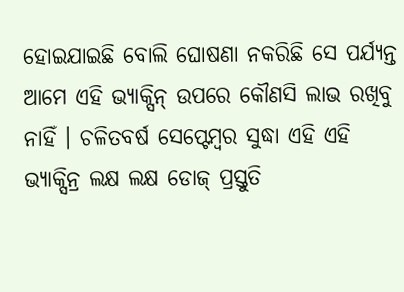ହୋଇଯାଇଛି ବୋଲି ଘୋଷଣା ନକରିଛି ସେ ପର୍ଯ୍ୟନ୍ତ ଆମେ ଏହି ଭ୍ୟାକ୍ସିନ୍ ଉପରେ କୌଣସି ଲାଭ ରଖିବୁ ନାହିଁ । ଚଳିତବର୍ଷ ସେପ୍ଟେମ୍ବର ସୁଦ୍ଧା ଏହି ଏହି ଭ୍ୟାକ୍ସିନ୍ର ଲକ୍ଷ ଲକ୍ଷ ଡୋଜ୍ ପ୍ରସ୍ତୁତି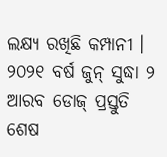ଲକ୍ଷ୍ୟ ରଖିଛି କମ୍ପାନୀ । ୨୦୨୧ ବର୍ଷ ଜୁନ୍ ସୁଦ୍ଧା ୨ ଆରବ ଡୋଜ୍ ପ୍ରସ୍ତୁତି ଶେଷ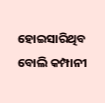ହୋଇସାରିଥିବ ବୋଲି କମ୍ପାନୀ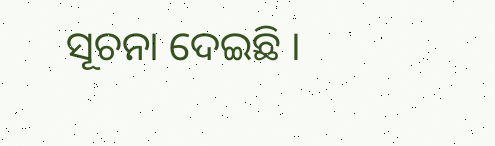ସୂଚନା ଦେଇଛି ।